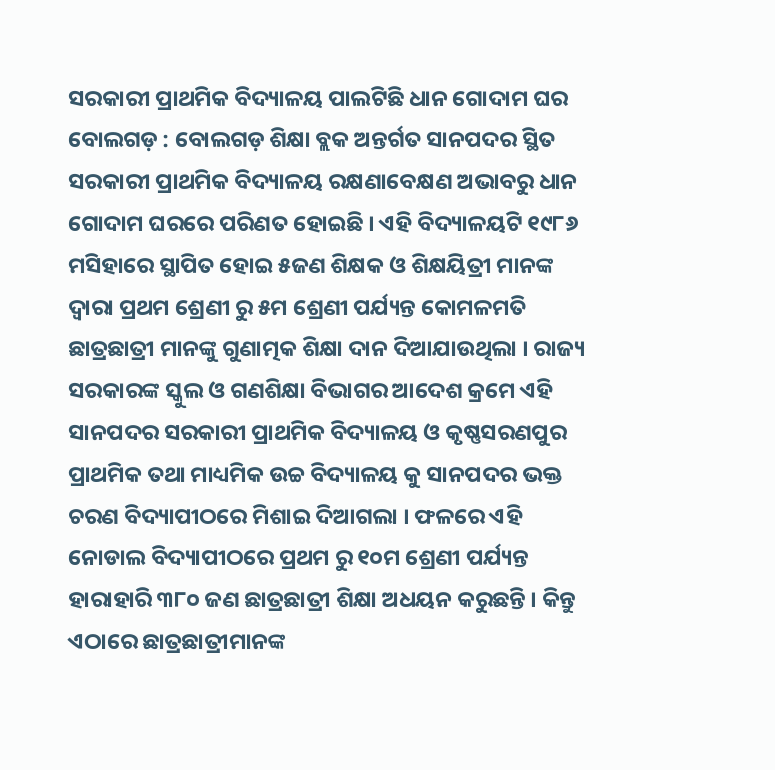ସରକାରୀ ପ୍ରାଥମିକ ବିଦ୍ୟାଳୟ ପାଲଟିଛି ଧାନ ଗୋଦାମ ଘର
ବୋଲଗଡ଼ : ବୋଲଗଡ଼ ଶିକ୍ଷା ବ୍ଲକ ଅନ୍ତର୍ଗତ ସାନପଦର ସ୍ଥିତ ସରକାରୀ ପ୍ରାଥମିକ ବିଦ୍ୟାଳୟ ରକ୍ଷଣାବେକ୍ଷଣ ଅଭାବରୁ ଧାନ ଗୋଦାମ ଘରରେ ପରିଣତ ହୋଇଛି । ଏହି ବିଦ୍ୟାଳୟଟି ୧୯୮୬ ମସିହାରେ ସ୍ଥାପିତ ହୋଇ ୫ଜଣ ଶିକ୍ଷକ ଓ ଶିକ୍ଷୟିତ୍ରୀ ମାନଙ୍କ ଦ୍ଵାରା ପ୍ରଥମ ଶ୍ରେଣୀ ରୁ ୫ମ ଶ୍ରେଣୀ ପର୍ଯ୍ୟନ୍ତ କୋମଳମତି ଛାତ୍ରଛାତ୍ରୀ ମାନଙ୍କୁ ଗୁଣାତ୍ମକ ଶିକ୍ଷା ଦାନ ଦିଆଯାଉଥିଲା । ରାଜ୍ୟ ସରକାରଙ୍କ ସ୍କୁଲ ଓ ଗଣଶିକ୍ଷା ବିଭାଗର ଆଦେଶ କ୍ରମେ ଏହି ସାନପଦର ସରକାରୀ ପ୍ରାଥମିକ ବିଦ୍ୟାଳୟ ଓ କୃଷ୍ଣସରଣପୁର ପ୍ରାଥମିକ ତଥା ମାଧ୍ୟମିକ ଉଚ୍ଚ ବିଦ୍ୟାଳୟ କୁ ସାନପଦର ଭକ୍ତ ଚରଣ ବିଦ୍ୟାପୀଠରେ ମିଶାଇ ଦିଆଗଲା । ଫଳରେ ଏହି ନୋଡାଲ ବିଦ୍ୟାପୀଠରେ ପ୍ରଥମ ରୁ ୧୦ମ ଶ୍ରେଣୀ ପର୍ଯ୍ୟନ୍ତ ହାରାହାରି ୩୮୦ ଜଣ ଛାତ୍ରଛାତ୍ରୀ ଶିକ୍ଷା ଅଧୟନ କରୁଛନ୍ତି । କିନ୍ତୁ ଏଠାରେ ଛାତ୍ରଛାତ୍ରୀମାନଙ୍କ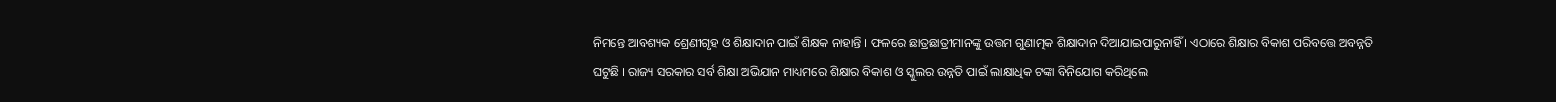ନିମନ୍ତେ ଆବଶ୍ୟକ ଶ୍ରେଣୀଗୃହ ଓ ଶିକ୍ଷାଦାନ ପାଇଁ ଶିକ୍ଷକ ନାହାନ୍ତି । ଫଳରେ ଛାତ୍ରଛାତ୍ରୀମାନଙ୍କୁ ଉତ୍ତମ ଗୁଣାତ୍ମକ ଶିକ୍ଷାଦାନ ଦିଆଯାଇପାରୁନାହିଁ । ଏଠାରେ ଶିକ୍ଷାର ବିକାଶ ପରିବତ୍ତେ ଅବନ୍ନତି ଘଟୁଛି । ରାଜ୍ୟ ସରକାର ସର୍ବ ଶିକ୍ଷା ଅଭିଯାନ ମାଧ୍ୟମରେ ଶିକ୍ଷାର ବିକାଶ ଓ ସ୍କୁଲର ଉନ୍ନତି ପାଇଁ ଲାକ୍ଷାଧିକ ଟଙ୍କା ବିନିଯୋଗ କରିଥିଲେ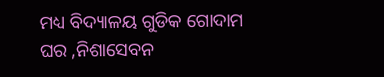ମଧ୍ୟ ବିଦ୍ୟାଳୟ ଗୁଡିକ ଗୋଦାମ ଘର ,ନିଶାସେବନ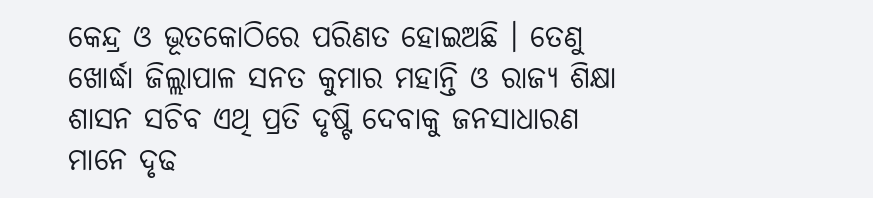କେନ୍ଦ୍ର ଓ ଭୂତକୋଠିରେ ପରିଣତ ହୋଇଅଛି । ତେଣୁ ଖୋର୍ଦ୍ଧା ଜିଲ୍ଲାପାଳ ସନତ କୁମାର ମହାନ୍ତି ଓ ରାଜ୍ୟ ଶିକ୍ଷା ଶାସନ ସଚିବ ଏଥି ପ୍ରତି ଦୃଷ୍ଟି ଦେବାକୁ ଜନସାଧାରଣ ମାନେ ଦୃଢ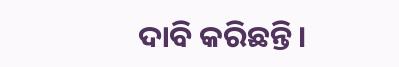ଦାବି କରିଛନ୍ତି।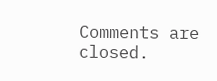Comments are closed.